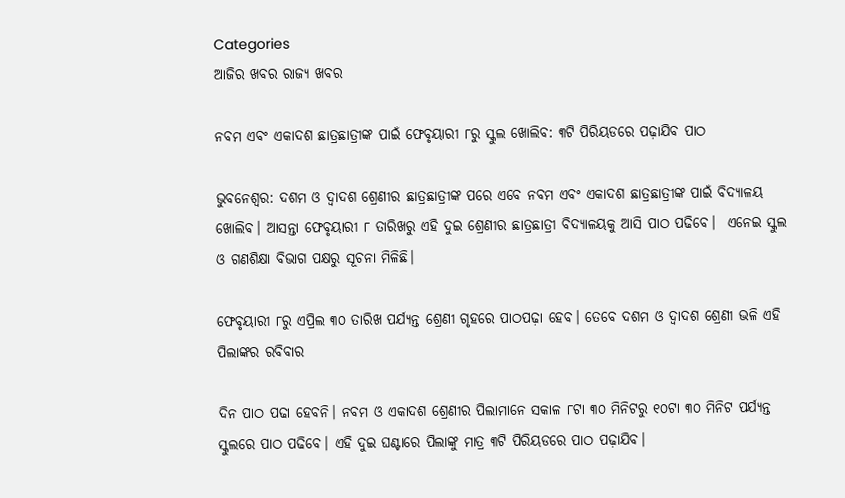Categories
ଆଜିର ଖବର ରାଜ୍ୟ ଖବର

ନବମ ଏବଂ ଏକାଦଶ ଛାତ୍ରଛାତ୍ରୀଙ୍କ ପାଇଁ ଫେବୃୟାରୀ ୮ରୁ ସ୍କୁଲ ଖୋଲିବ: ୩ଟି ପିରିୟଡରେ ପଢ଼ାଯିବ ପାଠ

ଭୁବନେଶ୍ବର: ଦଶମ ଓ ଦ୍ଵାଦଶ ଶ୍ରେଣୀର ଛାତ୍ରଛାତ୍ରୀଙ୍କ ପରେ ଏବେ ନବମ ଏବଂ ଏକାଦଶ ଛାତ୍ରଛାତ୍ରୀଙ୍କ ପାଇଁ ବିଦ୍ୟାଳୟ ଖୋଲିବ। ଆସନ୍ତା ଫେବୃୟାରୀ ୮ ତାରିଖରୁ ଏହି ଦୁଇ ଶ୍ରେଣୀର ଛାତ୍ରଛାତ୍ରୀ ବିଦ୍ୟାଳୟକୁ ଆସି ପାଠ ପଢିବେ।  ଏନେଇ ସ୍କୁଲ ଓ ଗଣଶିକ୍ଷା ବିଭାଗ ପକ୍ଷରୁ ସୂଚନା ମିଳିଛି।

ଫେବୃୟାରୀ ୮ରୁ ଏପ୍ରିଲ ୩୦ ତାରିଖ ପର୍ଯ୍ୟନ୍ତ ଶ୍ରେଣୀ ଗୃହରେ ପାଠପଢ଼ା ହେବ। ତେବେ ଦଶମ ଓ ଦ୍ୱାଦଶ ଶ୍ରେଣୀ ଭଳି ଏହି ପିଲାଙ୍କର ରବିବାର

ଦିନ ପାଠ ପଢା ହେବନି। ନବମ ଓ ଏକାଦଶ ଶ୍ରେଣୀର ପିଲାମାନେ ସକାଳ ୮ଟା ୩୦ ମିନିଟରୁ ୧୦ଟା ୩୦ ମିନିଟ ପର୍ଯ୍ୟନ୍ତ ସ୍କୁଲରେ ପାଠ ପଢିବେ। ଏହି ଦୁଇ ଘଣ୍ଟାରେ ପିଲାଙ୍କୁ ମାତ୍ର ୩ଟି ପିରିୟଡରେ ପାଠ ପଢ଼ାଯିବ।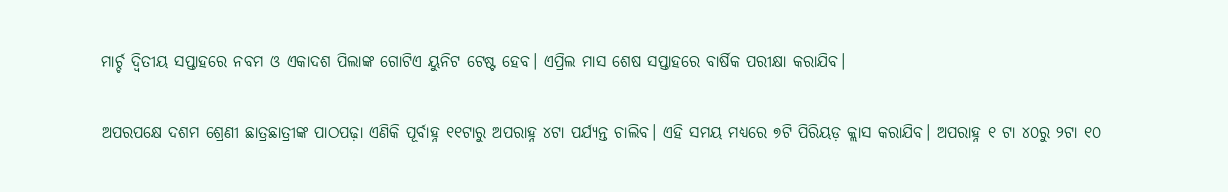ମାର୍ଚ୍ଚ ଦ୍ୱିତୀୟ ସପ୍ତାହରେ ନବମ ଓ ଏକାଦଶ ପିଲାଙ୍କ ଗୋଟିଏ ୟୁନିଟ ଟେଷ୍ଟ ହେବ। ଏପ୍ରିଲ ମାସ ଶେଷ ସପ୍ତାହରେ ବାର୍ଷିକ ପରୀକ୍ଷା କରାଯିବ।

ଅପରପକ୍ଷେ ଦଶମ ଶ୍ରେଣୀ ଛାତ୍ରଛାତ୍ରୀଙ୍କ ପାଠପଢ଼ା ଏଣିକି ପୂର୍ବାହ୍ନ ୧୧ଟାରୁ ଅପରାହ୍ନ ୪ଟା ପର୍ଯ୍ୟନ୍ତ ଚାଲିବ। ଏହି ସମୟ ମଧ୍ୟରେ ୭ଟି ପିରିୟଡ଼ କ୍ଲାସ କରାଯିବ। ଅପରାହ୍ନ ୧ ଟା ୪୦ରୁ ୨ଟା ୧୦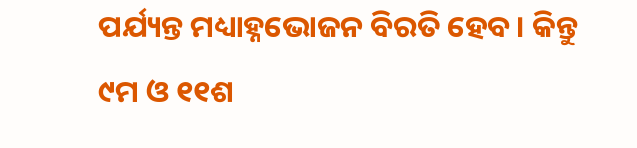ପର୍ଯ୍ୟନ୍ତ ମଧ୍ୟାହ୍ନଭୋଜନ ବିରତି ହେବ। କିନ୍ତୁ ୯ମ ଓ ୧୧ଶ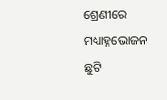ଶ୍ରେଣୀରେ ମଧ୍ୟାହ୍ନଭୋଜନ ଛୁଟି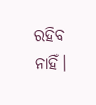ରହିବ ନାହିଁ।